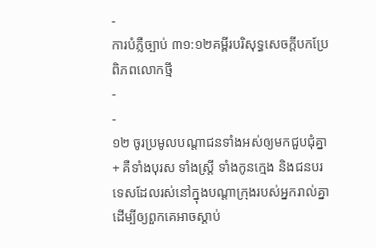-
ការបំភ្លឺច្បាប់ ៣១:១២គម្ពីរបរិសុទ្ធសេចក្ដីបកប្រែពិភពលោកថ្មី
-
-
១២ ចូរប្រមូលបណ្ដាជនទាំងអស់ឲ្យមកជួបជុំគ្នា+ គឺទាំងបុរស ទាំងស្ត្រី ទាំងកូនក្មេង និងជនបរទេសដែលរស់នៅក្នុងបណ្ដាក្រុងរបស់អ្នករាល់គ្នា ដើម្បីឲ្យពួកគេអាចស្ដាប់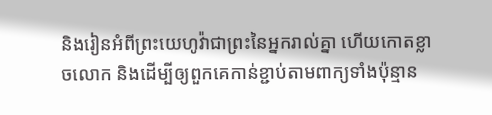និងរៀនអំពីព្រះយេហូវ៉ាជាព្រះនៃអ្នករាល់គ្នា ហើយកោតខ្លាចលោក និងដើម្បីឲ្យពួកគេកាន់ខ្ជាប់តាមពាក្យទាំងប៉ុន្មាន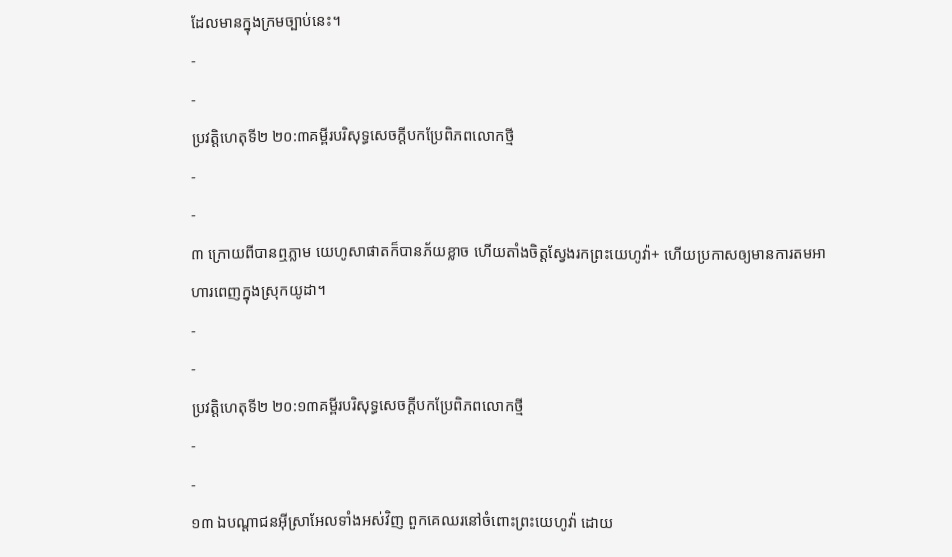ដែលមានក្នុងក្រមច្បាប់នេះ។
-
-
ប្រវត្តិហេតុទី២ ២០:៣គម្ពីរបរិសុទ្ធសេចក្ដីបកប្រែពិភពលោកថ្មី
-
-
៣ ក្រោយពីបានឮភ្លាម យេហូសាផាតក៏បានភ័យខ្លាច ហើយតាំងចិត្តស្វែងរកព្រះយេហូវ៉ា+ ហើយប្រកាសឲ្យមានការតមអាហារពេញក្នុងស្រុកយូដា។
-
-
ប្រវត្តិហេតុទី២ ២០:១៣គម្ពីរបរិសុទ្ធសេចក្ដីបកប្រែពិភពលោកថ្មី
-
-
១៣ ឯបណ្ដាជនអ៊ីស្រាអែលទាំងអស់វិញ ពួកគេឈរនៅចំពោះព្រះយេហូវ៉ា ដោយ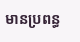មានប្រពន្ធ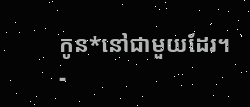កូន*នៅជាមួយដែរ។
-